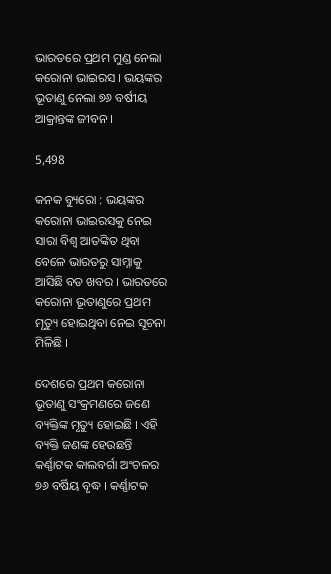ଭାରତରେ ପ୍ରଥମ ମୁଣ୍ଡ ନେଲା କରୋନା ଭାଇରସ । ଭୟଙ୍କର ଭୂତାଣୁ ନେଲା ୭୬ ବର୍ଷୀୟ ଆକ୍ରାନ୍ତଙ୍କ ଜୀବନ ।

5,498

କନକ ବ୍ୟୁରୋ : ଭୟଙ୍କର କରୋନା ଭାଇରସକୁ ନେଇ ସାରା ବିଶ୍ୱ ଆତଙ୍କିତ ଥିବା ବେଳେ ଭାରତରୁ ସାମ୍ନାକୁ ଆସିଛି ବଡ ଖବର । ଭାରତରେ କରୋନା ଭୂତାଣୁରେ ପ୍ରଥମ ମୃତ୍ୟୁ ହୋଇଥିବା ନେଇ ସୂଚନା ମିଳିଛି ।

ଦେଶରେ ପ୍ରଥମ କରୋନା ଭୂତାଣୁ ସଂକ୍ରମଣରେ ଜଣେ ବ୍ୟକ୍ତିଙ୍କ ମୃତ୍ୟୁ ହୋଇଛି । ଏହି ବ୍ୟକ୍ତି ଜଣଙ୍କ ହେଉଛନ୍ତି କର୍ଣ୍ଣାଟକ କାଲବର୍ଗା ଅଂଚଳର ୭୬ ବର୍ଷିୟ ବୃଦ୍ଧ । କର୍ଣ୍ଣାଟକ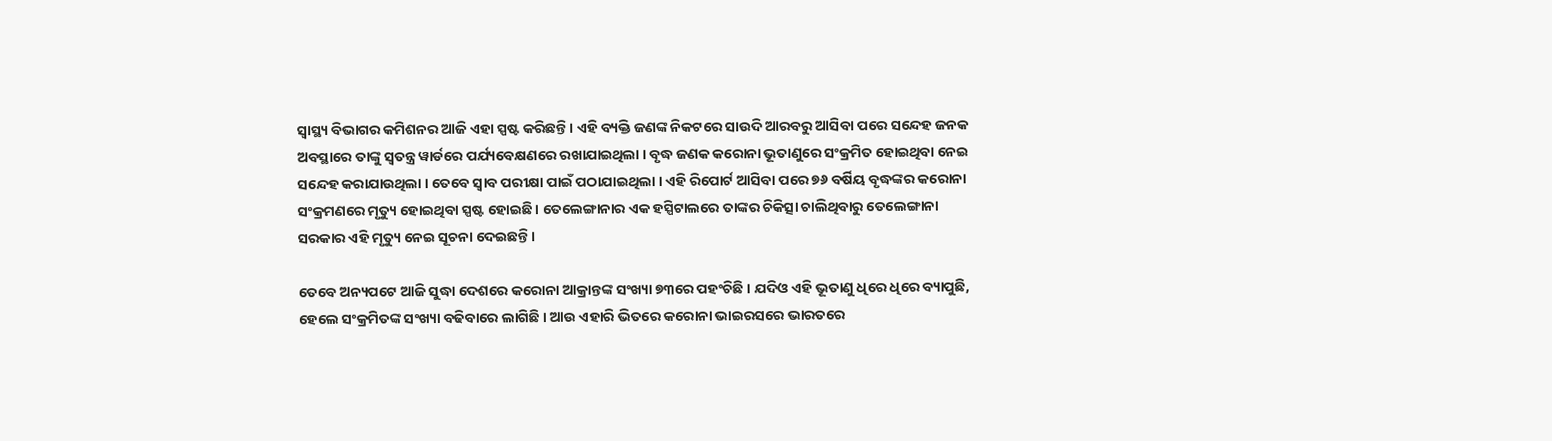ସ୍ୱାସ୍ଥ୍ୟ ବିଭାଗର କମିଶନର ଆଜି ଏହା ସ୍ପଷ୍ଟ କରିଛନ୍ତି । ଏହି ବ୍ୟକ୍ତି ଜଣଙ୍କ ନିକଟରେ ସାଉଦି ଆରବରୁ ଆସିବା ପରେ ସନ୍ଦେହ ଜନକ ଅବସ୍ଥାରେ ତାଙ୍କୁ ସ୍ୱତନ୍ତ୍ର ୱାର୍ଡରେ ପର୍ଯ୍ୟବେକ୍ଷଣରେ ରଖାଯାଇଥିଲା । ବୃଦ୍ଧ ଜଣକ କରୋନା ଭୂତାଣୁରେ ସଂକ୍ରମିତ ହୋଇଥିବା ନେଇ ସନ୍ଦେହ କରାଯାଉଥିଲା । ତେବେ ସ୍ୱାବ ପରୀକ୍ଷା ପାଇଁ ପଠାଯାଇଥିଲା । ଏହି ରିପୋର୍ଟ ଆସିବା ପରେ ୭୬ ବର୍ଷିୟ ବୃଦ୍ଧଙ୍କର କରୋନା ସଂକ୍ରମଣରେ ମୃତ୍ୟୁ ହୋଇଥିବା ସ୍ପଷ୍ଟ ହୋଇଛି । ତେଲେଙ୍ଗାନାର ଏକ ହସ୍ପିଟାଲରେ ତାଙ୍କର ଚିକିତ୍ସା ଚାଲିଥିବାରୁ ତେଲେଙ୍ଗାନା ସରକାର ଏହି ମୃତ୍ୟୁ ନେଇ ସୂଚନା ଦେଇଛନ୍ତି ।

ତେବେ ଅନ୍ୟପଟେ ଆଜି ସୁଦ୍ଧା ଦେଶରେ କରୋନା ଆକ୍ରାନ୍ତଙ୍କ ସଂଖ୍ୟା ୭୩ରେ ପହଂଚିଛି । ଯଦିଓ ଏହି ଭୂତାଣୁ ଧିରେ ଧିରେ ବ୍ୟାପୁଛି, ହେଲେ ସଂକ୍ରମିତଙ୍କ ସଂଖ୍ୟା ବଢିବାରେ ଲାଗିଛି । ଆଉ ଏହାରି ଭିତରେ କରୋନା ଭାଇରସରେ ଭାରତରେ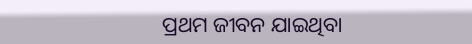ପ୍ରଥମ ଜୀବନ ଯାଇଥିବା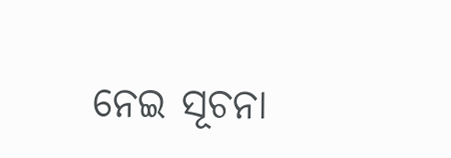ନେଇ ସୂଚନା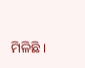ମିଳିଛି ।